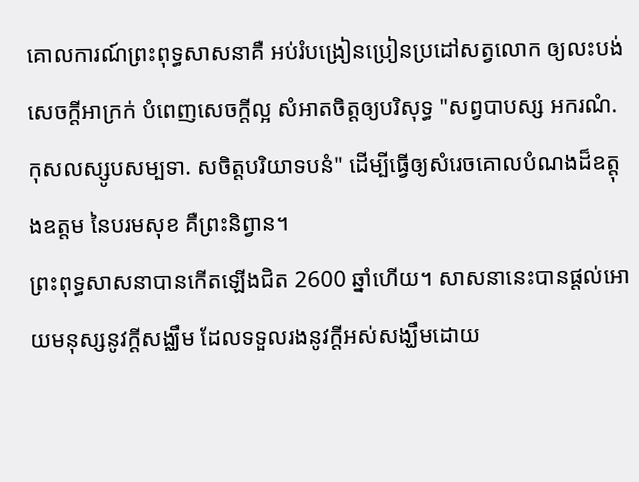គោលការណ៍ព្រះពុទ្ធសាសនាគឺ អប់រំបង្រៀនប្រៀនប្រដៅសត្វលោក ឲ្យលះបង់សេចក្តីអាក្រក់ បំពេញសេចក្តីល្អ សំអាតចិត្តឲ្យបរិសុទ្ធ "សព្វបាបស្ស អករណំ. កុសលស្សូបសម្បទា. សចិត្តបរិយាទបនំ" ដើម្បីធ្វើឲ្យសំរេចគោលបំណងដ៏ឧត្តុងឧត្តម នៃបរមសុខ គឺព្រះនិព្វាន។
ព្រះពុទ្ធសាសនាបានកើតឡើងជិត 2600 ឆ្នាំហើយ។ សាសនានេះបានផ្តល់អោយមនុស្សនូវក្តីសង្ឈឹម ដែលទទួលរងនូវក្តីអស់សង្ឃឹមដោយ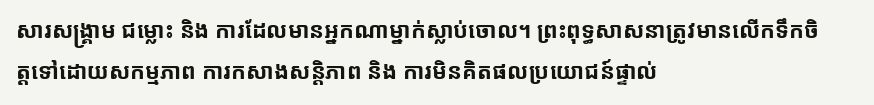សារសង្រ្គាម ជម្លោះ និង ការដែលមានអ្នកណាម្នាក់ស្លាប់ចោល។ ព្រះពុទ្ធសាសនាត្រូវមានលើកទឹកចិត្តទៅដោយសកម្មភាព ការកសាងសន្តិភាព និង ការមិនគិតផលប្រយោជន៍ផ្ទាល់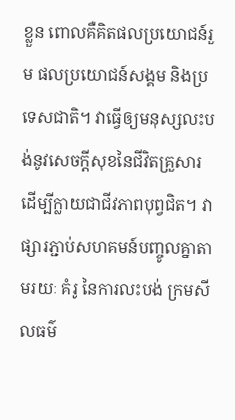ខ្លួន ពោលគឺគិតផលប្រយោជន៍រួម ផលប្រយោជន៍សង្គម និងប្រទេសជាតិ។ វាធ្វើឲ្យមនុស្សលះបង់នូវសេចក្តីសុខនៃជីវិតគ្រួសារ ដើម្បីក្លាយជាជីវភាពបុព្វជិត។ វាផ្សារភ្ជាប់សហគមន៍បញ្ចូលគ្នាតាមរយៈ គំរូ នៃការលះបង់ ក្រមសីលធម៌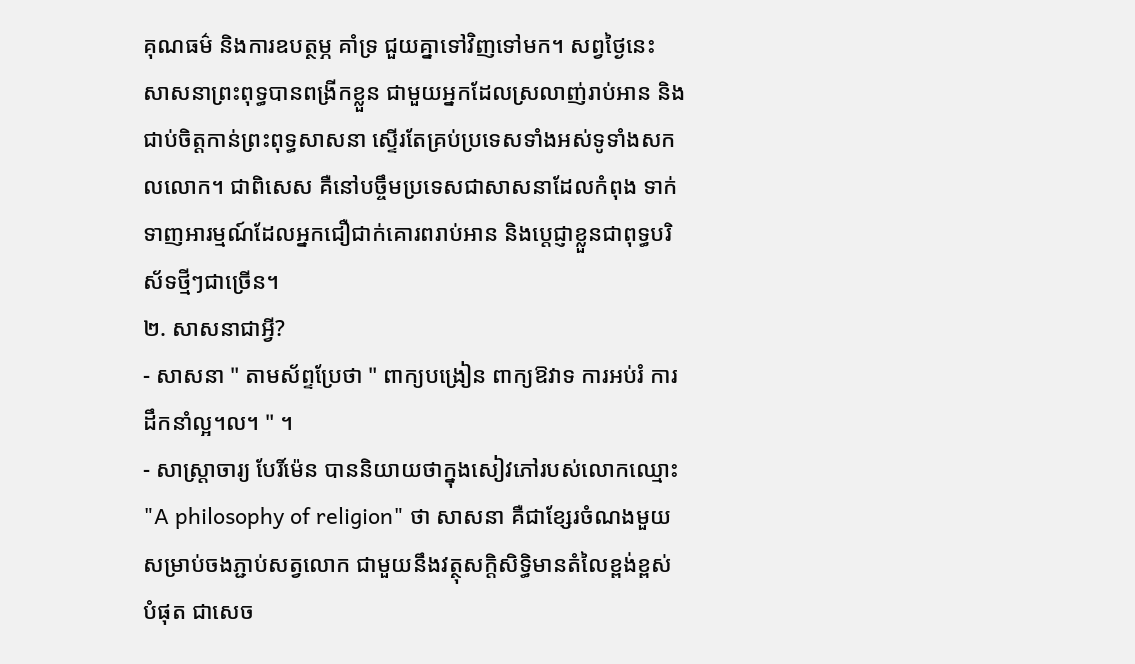គុណធម៌ និងការឧបត្ថម្ភ គាំទ្រ ជួយគ្នាទៅវិញទៅមក។ សព្វថ្ងៃនេះ សាសនាព្រះពុទ្ធបានពង្រីកខ្លួន ជាមួយអ្នកដែលស្រលាញ់រាប់អាន និងជាប់ចិត្តកាន់ព្រះពុទ្ធសាសនា ស្ទើរតែគ្រប់ប្រទេសទាំងអស់ទូទាំងសកលលោក។ ជាពិសេស គឺនៅបច្ចឹមប្រទេសជាសាសនាដែលកំពុង ទាក់ទាញអារម្មណ៍ដែលអ្នកជឿជាក់គោរពរាប់អាន និងបេ្តជ្ញាខ្លួនជាពុទ្ធបរិស័ទថ្មីៗជាច្រើន។
២. សាសនាជាអ្វី?
- សាសនា " តាមស័ព្ទប្រែថា " ពាក្យបង្រៀន ពាក្យឱវាទ ការអប់រំ ការដឹកនាំល្អ។ល។ " ។
- សាស្រ្តាចារ្យ បែរិ៍ម៉េន បាននិយាយថាក្នុងសៀវភៅរបស់លោកឈ្មោះ "A philosophy of religion" ថា សាសនា គឺជាខ្សែរចំណងមួយសម្រាប់ចងភ្ជាប់សត្វលោក ជាមួយនឹងវត្ថុសក្តិសិទ្ធិមានតំលៃខ្ពង់ខ្ពស់បំផុត ជាសេច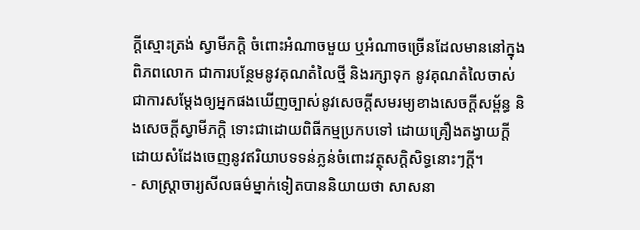ក្តីស្មោះត្រង់ ស្វាមីភក្តិ ចំពោះអំណាចមួយ ឬអំណាចច្រើនដែលមាននៅក្នុងពិភពលោក ជាការបន្ថែមនូវគុណតំលៃថ្មី និងរក្សាទុក នូវគុណតំលៃចាស់ ជាការសម្តែងឲ្យអ្នកផងឃើញច្បាស់នូវសេចក្តីសមរម្យខាងសេចក្តីសម្ព័ន្ធ និងសេចក្តីស្វាមីភក្តិ ទោះជាដោយពិធីកម្មប្រកបទៅ ដោយគ្រឿងតង្វាយក្តី ដោយសំដែងចេញនូវឥរិយាបទទន់ភ្លន់ចំពោះវត្ថុសក្តិសិទ្ធនោះៗក្តី។
- សាស្រ្តាចារ្យសីលធម៌ម្នាក់ទៀតបាននិយាយថា សាសនា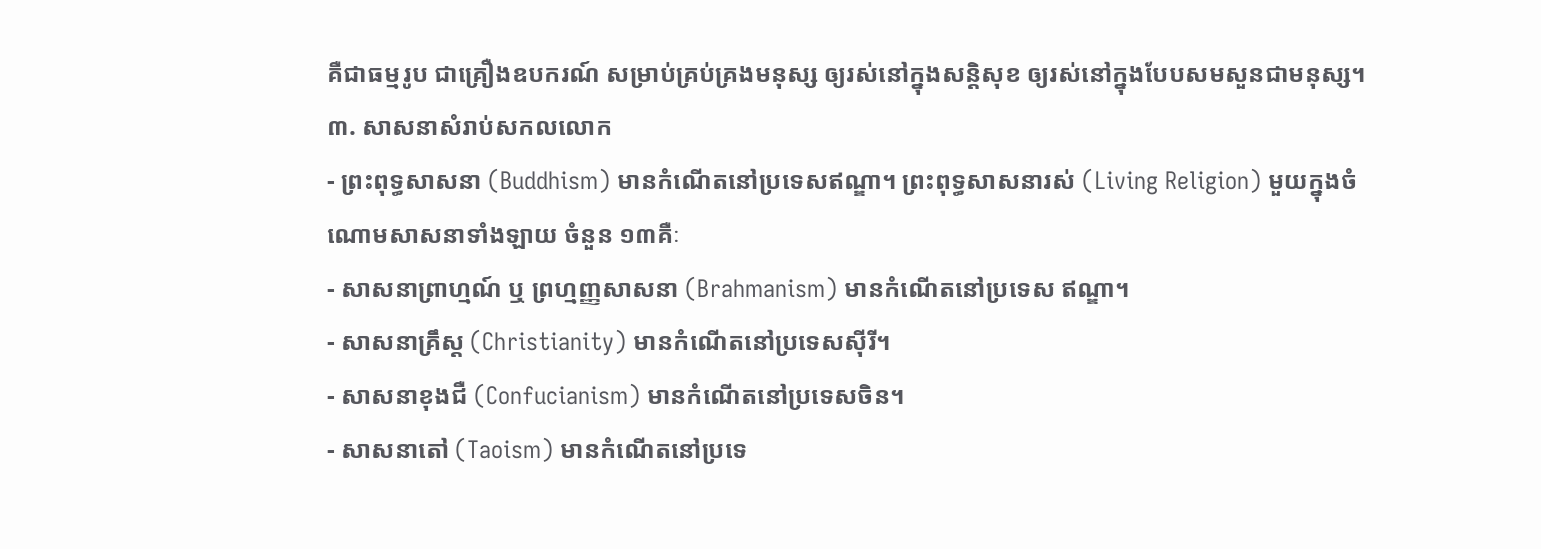គឺជាធម្មរូប ជាគ្រឿងឧបករណ៍ សម្រាប់គ្រប់គ្រងមនុស្ស ឲ្យរស់នៅក្នុងសន្តិសុខ ឲ្យរស់នៅក្នុងបែបសមសួនជាមនុស្ស។
៣. សាសនាសំរាប់សកលលោក
- ព្រះពុទ្ធសាសនា (Buddhism) មានកំណើតនៅប្រទេសឥណ្ឌា។ ព្រះពុទ្ធសាសនារស់ (Living Religion) មួយក្នុងចំណោមសាសនាទាំងឡាយ ចំនួន ១៣គឺៈ
- សាសនាព្រាហ្មណ៍ ឬ ព្រហ្មញ្ញសាសនា (Brahmanism) មានកំណើតនៅប្រទេស ឥណ្ឌា។
- សាសនាគ្រឹស្ត (Christianity) មានកំណើតនៅប្រទេសស៊ីរី។
- សាសនាខុងជឺ (Confucianism) មានកំណើតនៅប្រទេសចិន។
- សាសនាតៅ (Taoism) មានកំណើតនៅប្រទេ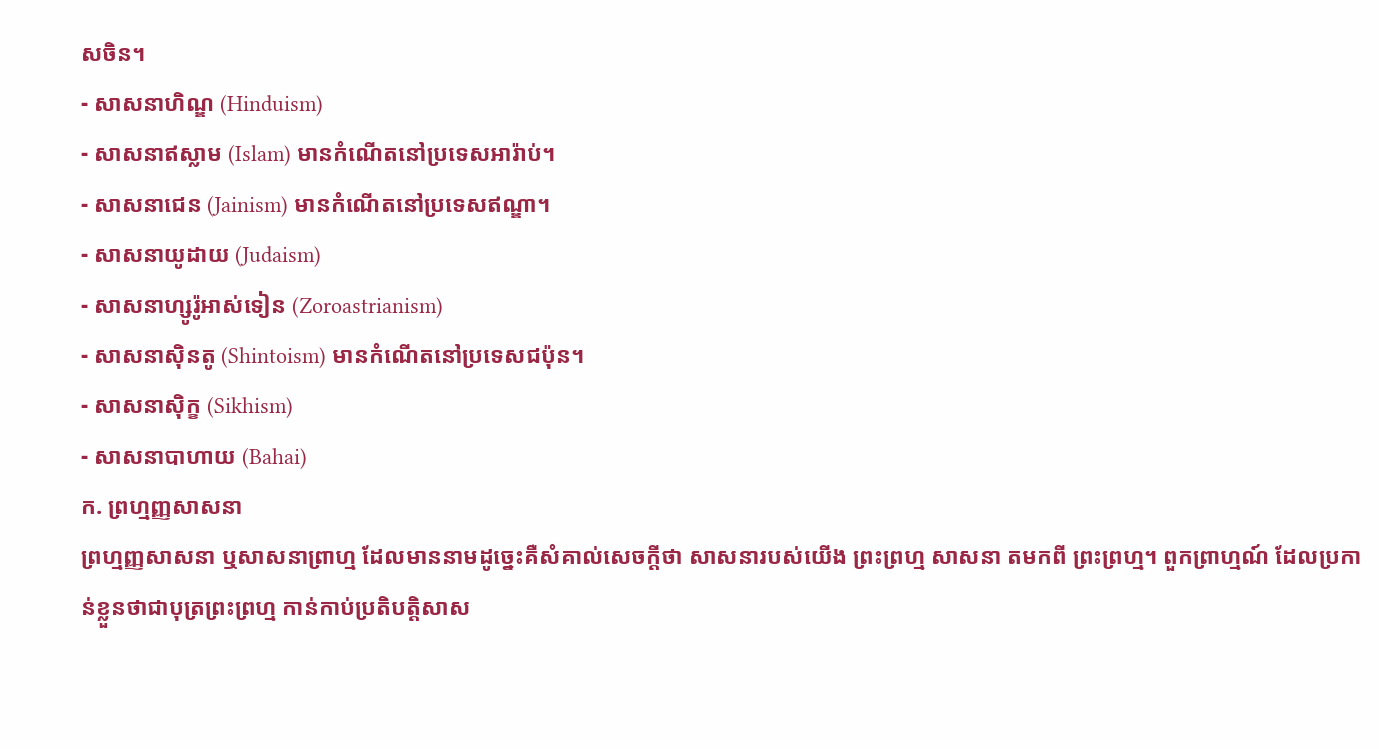សចិន។
- សាសនាហិណ្ឌ (Hinduism)
- សាសនាឥស្លាម (Islam) មានកំណើតនៅប្រទេសអារ៉ាប់។
- សាសនាជេន (Jainism) មានកំណើតនៅប្រទេសឥណ្ឌា។
- សាសនាយូដាយ (Judaism)
- សាសនាហ្សូរ៉ូអាស់ទៀន (Zoroastrianism)
- សាសនាស៊ិនតូ (Shintoism) មានកំណើតនៅប្រទេសជប៉ុន។
- សាសនាស៊ិក្ខ (Sikhism)
- សាសនាបាហាយ (Bahai)
ក. ព្រហ្មញ្ញសាសនា
ព្រហ្មញ្ញសាសនា ឬសាសនាព្រាហ្ម ដែលមាននាមដូច្នេះគឺសំគាល់សេចក្តីថា សាសនារបស់យើង ព្រះព្រហ្ម សាសនា តមកពី ព្រះព្រហ្ម។ ពួកព្រាហ្មណ៍ ដែលប្រកាន់ខ្លួនថាជាបុត្រព្រះព្រហ្ម កាន់កាប់ប្រតិបត្តិសាស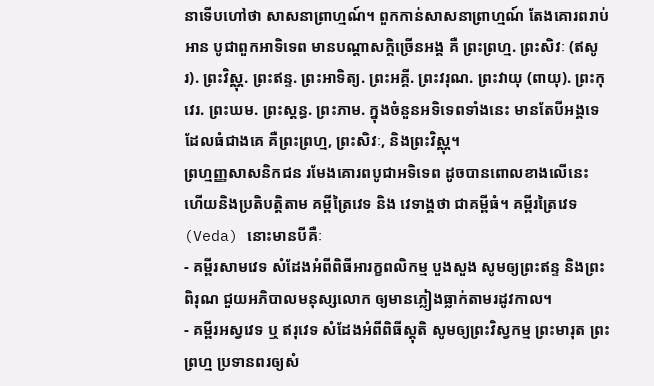នាទើបហៅថា សាសនាព្រាហ្មណ៍។ ពួកកាន់សាសនាព្រាហ្មណ៍ តែងគោរពរាប់អាន បូជាពួកអាទិទេព មានបណ្តាសក្តិច្រើនអង្គ គឺ ព្រះព្រហ្ម. ព្រះសិវៈ (ឥសូរ). ព្រះវិស្ណុ. ព្រះឥន្ទ. ព្រះអាទិត្យ. ព្រះអគ្គី. ព្រះវរុណ. ព្រះវាយុ (ពាយុ). ព្រះកុវេរ. ព្រះឃម. ព្រះស្តន្ធ. ព្រះភាម. ក្នុងចំនួនអទិទេពទាំងនេះ មានតែបីអង្គទេដែលធំជាងគេ គឺព្រះព្រហ្ម, ព្រះសិវៈ, និងព្រះវិស្ណុ។
ព្រហ្មញ្ញសាសនិកជន រមែងគោរពបូជាអទិទេព ដូចបានពោលខាងលើនេះ ហើយនិងប្រតិបត្តិតាម គម្ពីត្រៃវេទ និង វេទាង្គថា ជាគម្ពីធំ។ គម្ពីរត្រៃវេទ (Veda) នោះមានបីគឺៈ
- គម្ពីរសាមវេទ សំដែងអំពីពិធីអារក្ខពលិកម្ម បួងសួង សូមឲ្យព្រះឥន្ទ និងព្រះពិរុណ ជួយអភិបាលមនុស្សលោក ឲ្យមានភ្លៀងធ្លាក់តាមរដូវកាល។
- គម្ពីរអស្វវេទ ឬ ឥរុវេទ សំដែងអំពីពិធីស្តុតិ សូមឲ្យព្រះវិស្វកម្ម ព្រះមារុត ព្រះព្រហ្ម ប្រទានពរឲ្យសំ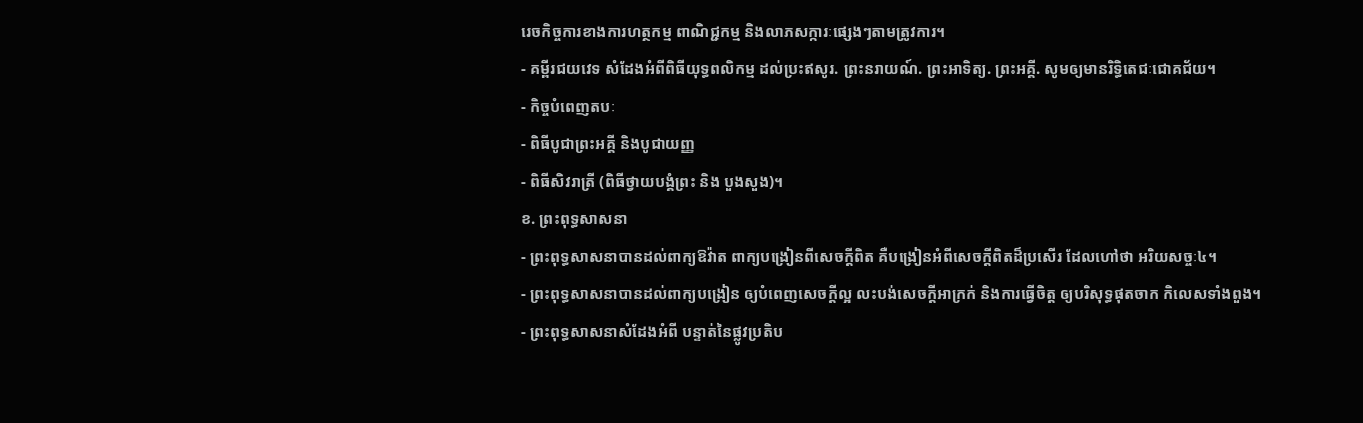រេចកិច្ចការខាងការហត្ថកម្ម ពាណិជ្ជកម្ម និងលាភសក្ការៈផ្សេងៗតាមត្រូវការ។
- គម្ពីរជយវេទ សំដែងអំពីពិធីយុទ្ធពលិកម្ម ដល់ប្រះឥសូរ. ព្រះនរាយណ៍. ព្រះអាទិត្យ. ព្រះអគ្គី. សូមឲ្យមានរិទ្ធិតេជៈជោគជ័យ។
- កិច្ចបំពេញតបៈ
- ពិធីបូជាព្រះអគ្គី និងបូជាយញ្ញ
- ពិធីសិវរាត្រី (ពិធីថ្វាយបង្គំព្រះ និង បួងសួង)។
ខ. ព្រះពុទ្ធសាសនា
- ព្រះពុទ្ធសាសនាបានដល់ពាក្យឱវ៉ាត ពាក្យបង្រៀនពីសេចក្តីពិត គឺបង្រៀនអំពីសេចក្តីពិតដ៏ប្រសើរ ដែលហៅថា អរិយសច្ចៈ៤។
- ព្រះពុទ្ធសាសនាបានដល់ពាក្យបង្រៀន ឲ្យបំពេញសេចក្តីល្អ លះបង់សេចក្តីអាក្រក់ និងការធ្វើចិត្ត ឲ្យបរិសុទ្ធផុតចាក កិលេសទាំងពួង។
- ព្រះពុទ្ធសាសនាសំដែងអំពី បន្ទាត់នៃផ្លូវប្រតិប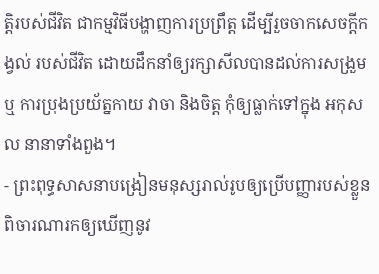ត្តិរបស់ជីវិត ជាកម្មវិធីបង្ហាញការប្រព្រឹត្ត ដើម្បីរួចចាកសេចក្តីកង្វល់ របស់ជីវិត ដោយដឹកនាំឲ្យរក្សាសីលបានដល់ការសង្រួម ឬ ការប្រុងប្រយ័ត្នកាយ វាចា និងចិត្ត កុំឲ្យធ្លាក់ទៅក្នុង អកុសល នានាទាំងពួង។
- ព្រះពុទ្ធសាសនាបង្រៀនមនុស្សរាល់រូបឲ្យប្រើបញ្ញារបស់ខ្លួន ពិចារណារកឲ្យឃើញនូវ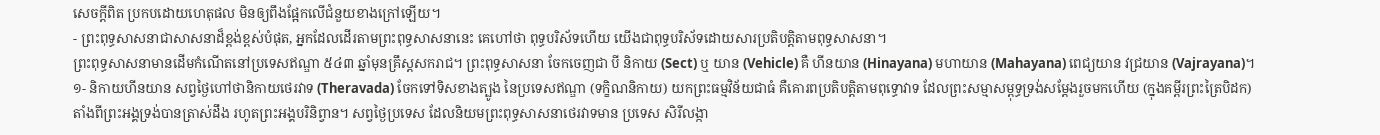សេចក្តីពិត ប្រកបដោយហេតុផល មិនឲ្យពឹងផ្អែកលើជំនួយខាងក្រៅឡើយ។
- ព្រះពុទ្ធសាសនាជាសាសនាដ៏ខ្ពង់ខ្ពស់បំផុត, អ្នកដែលដើរតាមព្រះពុទ្ធសាសនានេះ គេហៅថា ពុទ្ធបរិស័ទហើយ យើងជាពុទ្ធបរិស័ទដោយសារប្រតិបត្តិតាមពុទ្ធសាសនា។
ព្រះពុទ្ធសាសនាមានដើមកំណើតនៅប្រទេសឥណ្ឌា ៥៤៣ ឆ្នាំមុនគ្រឹស្តសករាជ។ ព្រះពុទ្ធសាសនា ចែកចេញជា បី និកាយ (Sect) ឬ យាន (Vehicle) គឺ ហីនយាន (Hinayana) មហាយាន (Mahayana) ពេជ្យយាន វជ្រយាន (Vajrayana)។
១- និកាយហីនយាន សព្វថ្ងៃហៅថានិកាយថេរវាទ (Theravada) ចែកទៅទិសខាងត្បូង នៃប្រទេសឥណ្ឌា (ទក្ខិណនិកាយ) យកព្រះធម្មវិន័យជាធំ គឺគោរពប្រតិបត្តិតាមពុទ្ធោវាទ ដែលព្រះសម្មាសម្ពុទ្ធទ្រង់សម្តែងរួចមកហើយ (ក្នុងគម្ពីរព្រះត្រៃបិដក) តាំងពីព្រះអង្គទ្រង់បានត្រាស់ដឹង រហូតព្រះអង្គបរិនិព្វាន។ សព្វថ្ងៃប្រទេស ដែលនិយមព្រះពុទ្ធសាសនាថេរវាទមាន ប្រទេស សិរីលង្កា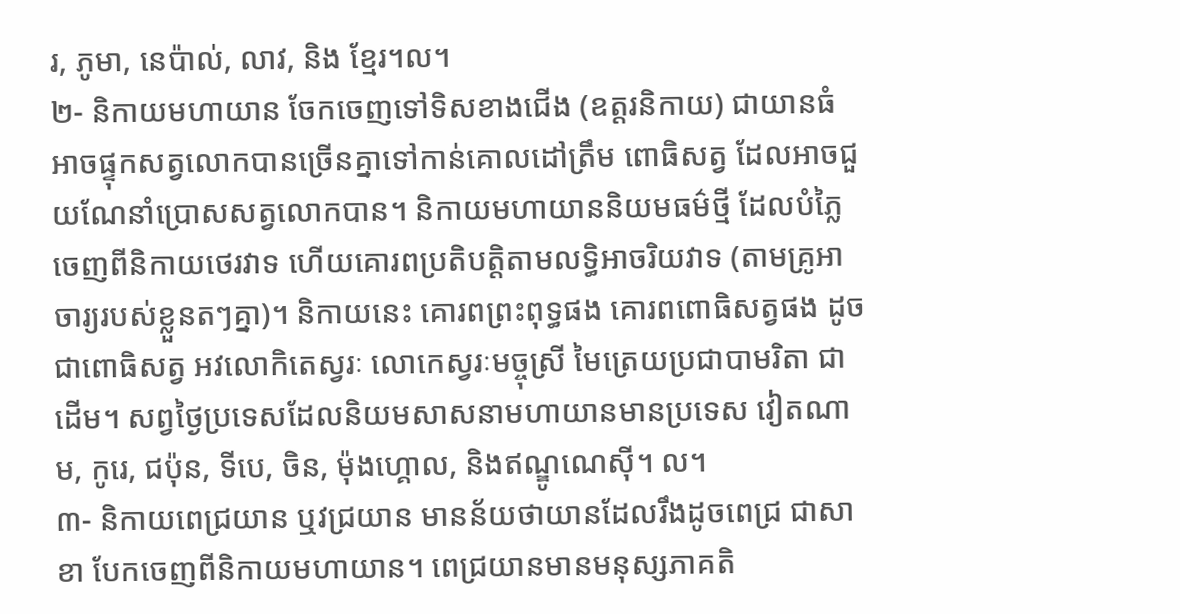រ, ភូមា, នេប៉ាល់, លាវ, និង ខ្មែរ។ល។
២- និកាយមហាយាន ចែកចេញទៅទិសខាងជើង (ឧត្តរនិកាយ) ជាយានធំ អាចផ្ទុកសត្វលោកបានច្រើនគ្នាទៅកាន់គោលដៅត្រឹម ពោធិសត្វ ដែលអាចជួយណែនាំប្រោសសត្វលោកបាន។ និកាយមហាយាននិយមធម៌ថ្មី ដែលបំភ្លៃចេញពីនិកាយថេរវាទ ហើយគោរពប្រតិបត្តិតាមលទ្ធិអាចរិយវាទ (តាមគ្រូអាចារ្យរបស់ខ្លួនតៗគ្នា)។ និកាយនេះ គោរពព្រះពុទ្ធផង គោរពពោធិសត្វផង ដូចជាពោធិសត្វ អវលោកិតេស្វរៈ លោកេស្វរៈមច្ចុស្រី មៃត្រេយប្រជាបាមរិតា ជាដើម។ សព្វថ្ងៃប្រទេសដែលនិយមសាសនាមហាយានមានប្រទេស វៀតណាម, កូរេ, ជប៉ុន, ទីបេ, ចិន, ម៉ុងហ្គោល, និងឥណ្ឌូណេស៊ី។ ល។
៣- និកាយពេជ្រយាន ឬវជ្រយាន មានន័យថាយានដែលរឹងដូចពេជ្រ ជាសាខា បែកចេញពីនិកាយមហាយាន។ ពេជ្រយានមានមនុស្សភាគតិ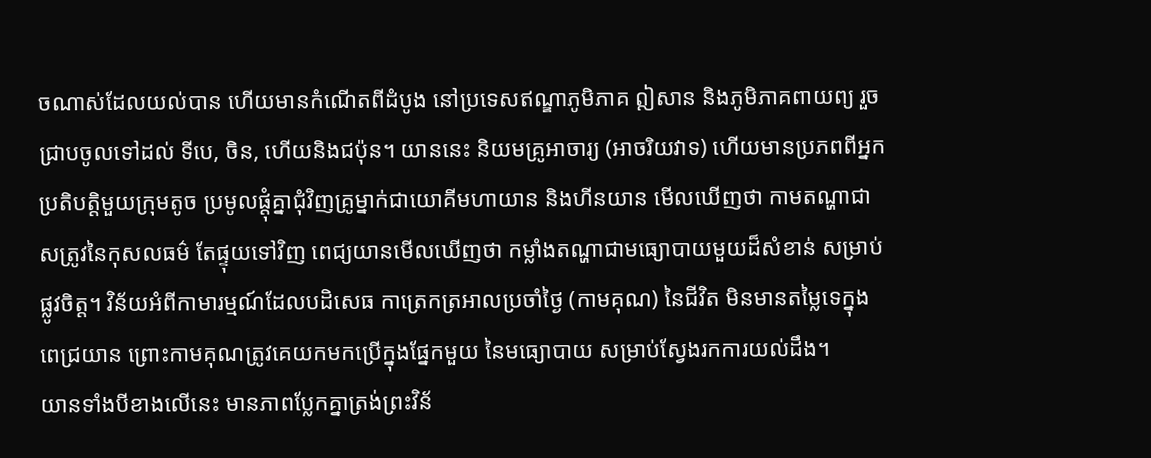ចណាស់ដែលយល់បាន ហើយមានកំណើតពីដំបូង នៅប្រទេសឥណ្ឌាភូមិភាគ ឦសាន និងភូមិភាគពាយព្យ រួចជា្របចូលទៅដល់ ទីបេ, ចិន, ហើយនិងជប៉ុន។ យាននេះ និយមគ្រូអាចារ្យ (អាចរិយវាទ) ហើយមានប្រភពពីអ្នកប្រតិបត្តិមួយក្រុមតូច ប្រមូលផ្តុំគ្នាជុំវិញគ្រូម្នាក់ជាយោគីមហាយាន និងហីនយាន មើលឃើញថា កាមតណ្ហាជាសត្រូវនៃកុសលធម៌ តែផ្ទុយទៅវិញ ពេជ្យយានមើលឃើញថា កម្លាំងតណ្ហាជាមធ្យោបាយមួយដ៏សំខាន់ សម្រាប់ផ្លូវចិត្ត។ វិន័យអំពីកាមារម្មណ៍ដែលបដិសេធ កាត្រេកត្រអាលប្រចាំថ្ងៃ (កាមគុណ) នៃជីវិត មិនមានតម្លៃទេក្នុងពេជ្រយាន ព្រោះកាមគុណត្រូវគេយកមកប្រើក្នុងផ្នែកមួយ នៃមធ្យោបាយ សម្រាប់ស្វែងរកការយល់ដឹង។
យានទាំងបីខាងលើនេះ មានភាពប្លែកគ្នាត្រង់ព្រះវិន័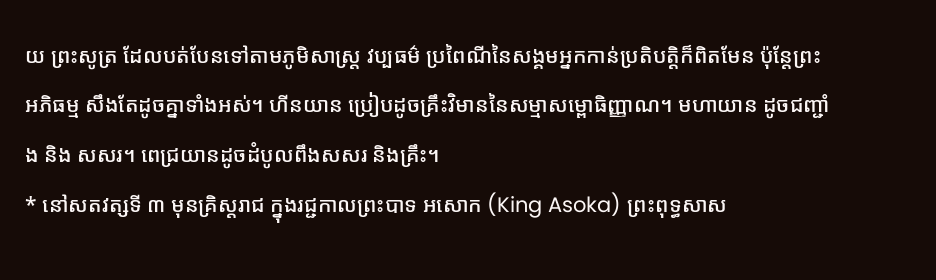យ ព្រះសូត្រ ដែលបត់បែនទៅតាមភូមិសាស្រ្ត វប្បធម៌ ប្រពៃណីនៃសង្គមអ្នកកាន់ប្រតិបត្តិក៏ពិតមែន ប៉ុន្តែព្រះអភិធម្ម សឹងតែដូចគ្នាទាំងអស់។ ហីនយាន ប្រៀបដូចគ្រឹះវិមាននៃសម្មាសម្ពោធិញ្ញាណ។ មហាយាន ដូចជញ្ជាំង និង សសរ។ ពេជ្រយានដូចដំបូលពឹងសសរ និងគ្រឹះ។
* នៅសតវត្សទី ៣ មុនគ្រិស្តរាជ ក្នុងរជ្ជកាលព្រះបាទ អសោក (King Asoka) ព្រះពុទ្ធសាស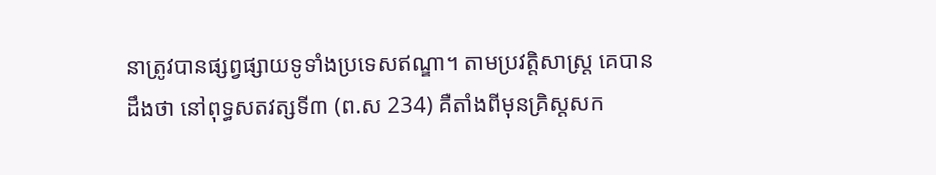នាត្រូវបានផ្សព្វផ្សាយទូទាំងប្រទេសឥណ្ឌា។ តាមប្រវត្តិសាស្រ្ត គេបានដឹងថា នៅពុទ្ធសតវត្សទី៣ (ព.ស 234) គឺតាំងពីមុនគ្រិស្តសក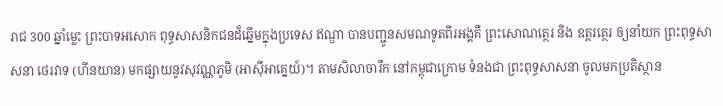រាជ 300 ឆ្នាំម្លេះ ព្រះបាទអសោក ពុទ្ធសាសនិកជនដ៏ឆ្នើមក្នុងប្រទេស ឥណ្ឌា បានបញ្ជូនសមណទូតពីរអង្គគឺ ព្រះសោណត្ថេរ និង ឧត្តរត្ថេរ ឲ្យនាំយក ព្រះពុទ្ធសាសនា ថេរវាទ (ហីនយាន) មកផ្សាយនូវសុវណ្ណភូមិ (អាស៊ីអាគ្នេយ៍)។ តាមសិលាចារឹក នៅកម្ពុជាក្រោម ទំនងជា ព្រះពុទ្ធសាសនា ចូលមកប្រតិស្ថាន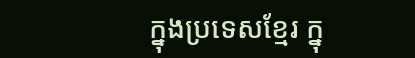ក្នុងប្រទេសខ្មែរ ក្នុ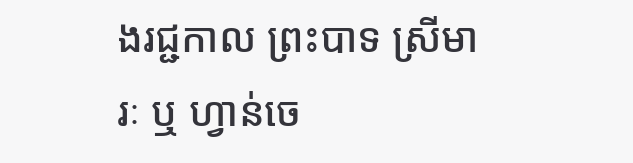ងរជ្ជកាល ព្រះបាទ ស្រីមារៈ ឬ ហ្វាន់ចេ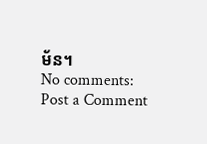ម័ន។
No comments:
Post a Comment